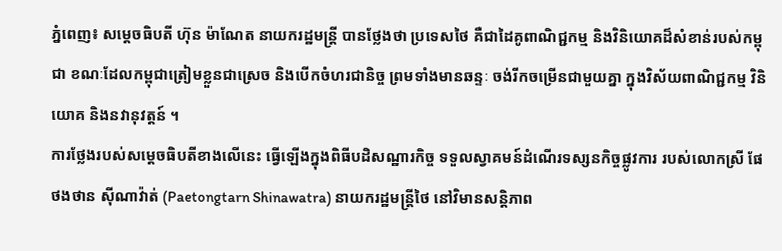ភ្នំពេញ៖ សម្តេចធិបតី ហ៊ុន ម៉ាណែត នាយករដ្ឋមន្ត្រី បានថ្លែងថា ប្រទេសថៃ គឺជាដៃគូពាណិជ្ជកម្ម និងវិនិយោគដ៏សំខាន់របស់កម្ពុជា ខណៈដែលកម្ពុជាត្រៀមខ្លួនជាស្រេច និងបើកចំហរជានិច្ច ព្រមទាំងមានឆន្ទៈ ចង់រីកចម្រើនជាមួយគ្នា ក្នុងវិស័យពាណិជ្ជកម្ម វិនិយោគ និងនវានុវត្តន៍ ។
ការថ្លែងរបស់សម្តេចធិបតីខាងលើនេះ ធ្វើឡើងក្នុងពិធីបដិសណ្ឋារកិច្ច ទទួលស្វាគមន៍ដំណើរទស្សនកិច្ចផ្លូវការ របស់លោកស្រី ផែថងថាន ស៊ីណាវ៉ាត់ (Paetongtarn Shinawatra) នាយករដ្ឋមន្ត្រីថៃ នៅវិមានសន្តិភាព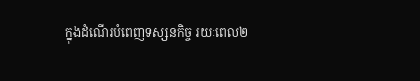ក្នុងដំណើរបំពេញទស្សនកិច្ច រយៈពេល២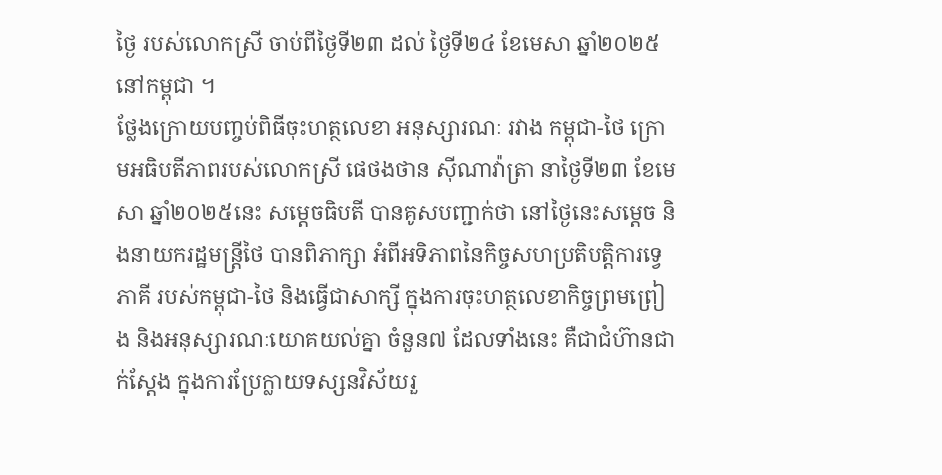ថ្ងៃ របស់លោកស្រី ចាប់ពីថ្ងៃទី២៣ ដល់ ថ្ងៃទី២៤ ខែមេសា ឆ្នាំ២០២៥ នៅកម្ពុជា ។
ថ្លែងក្រោយបញ្ចប់ពិធីចុះហត្ថលេខា អនុស្សារណៈ រវាង កម្ពុជា-ថៃ ក្រោមអធិបតីភាពរបស់លោកស្រី ផេថងថាន ស៊ីណាវ៉ាត្រា នាថ្ងៃទី២៣ ខែមេសា ឆ្នាំ២០២៥នេះ សម្តេចធិបតី បានគូសបញ្ជាក់ថា នៅថ្ងៃនេះសម្តេច និងនាយករដ្ឋមន្ត្រីថៃ បានពិភាក្សា អំពីអទិភាពនៃកិច្ចសហប្រតិបត្តិការទ្វេភាគី របស់កម្ពុជា-ថៃ និងធ្វើជាសាក្សី ក្នុងការចុះហត្ថលេខាកិច្ចព្រមព្រៀង និងអនុស្សារណៈយោគយល់គ្នា ចំនួន៧ ដែលទាំងនេះ គឺជាជំហ៊ានជាក់ស្តែង ក្នុងការប្រែក្លាយទស្សនវិស័យរួ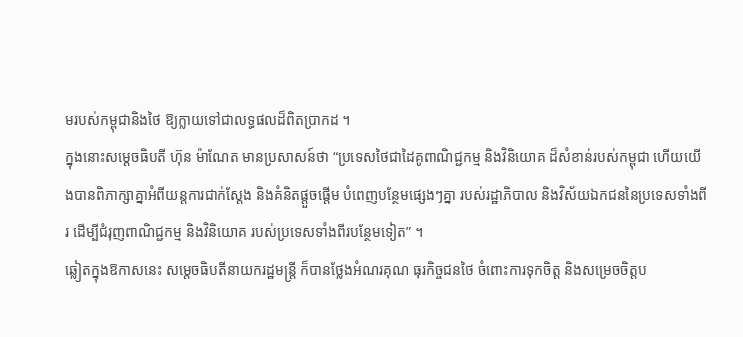មរបស់កម្ពុជានិងថៃ ឱ្យក្លាយទៅជាលទ្ធផលដ៏ពិតប្រាកដ ។
ក្នុងនោះសម្តេចធិបតី ហ៊ុន ម៉ាណែត មានប្រសាសន៍ថា “ប្រទេសថៃជាដៃគូពាណិជ្ជកម្ម និងវិនិយោគ ដ៏សំខាន់របស់កម្ពុជា ហើយយើងបានពិភាក្សាគ្នាអំពីយន្តការជាក់ស្តែង និងគំនិតផ្តួចផ្តើម បំពេញបន្ថែមផ្សេងៗគ្នា របស់រដ្ឋាភិបាល និងវិស័យឯកជននៃប្រទេសទាំងពីរ ដើម្បីជំរុញពាណិជ្ជកម្ម និងវិនិយោគ របស់ប្រទេសទាំងពីរបន្ថែមទៀត” ។
ឆ្លៀតក្នុងឱកាសនេះ សម្តេចធិបតីនាយករដ្ឋមន្ត្រី ក៏បានថ្លែងអំណរគុណ ធុរកិច្ចជនថៃ ចំពោះការទុកចិត្ត និងសម្រេចចិត្តប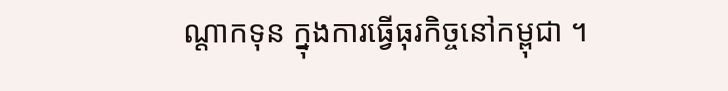ណ្តាកទុន ក្នុងការធ្វើធុរកិច្ចនៅកម្ពុជា ។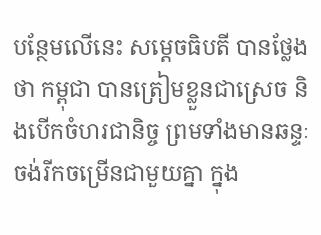បន្ថែមលើនេះ សម្តេចធិបតី បានថ្លែងថា កម្ពុជា បានត្រៀមខ្លួនជាស្រេច និងបើកចំហរជានិច្ច ព្រមទាំងមានឆន្ទៈ ចង់រីកចម្រើនជាមួយគ្នា ក្នុង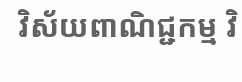វិស័យពាណិជ្ជកម្ម វិ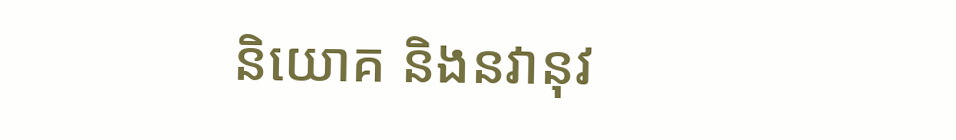និយោគ និងនវានុវ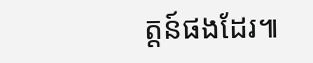ត្តន៍ផងដែរ៕